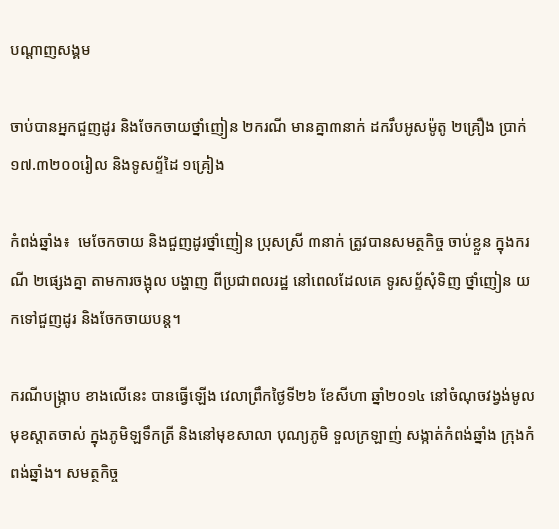បណ្តាញសង្គម

ចាប់បានអ្នកជួញដូរ និងចែកចាយថ្នាំញៀន ២ករណី មានគ្នា៣នាក់ ដករឹបអូសម៉ូតូ ២គ្រឿង ប្រាក់១៧.៣២០០រៀល និងទូសព្ទ័ដៃ ១គ្រៀង

កំពង់ឆ្នាំង៖  មេចែកចាយ និងជួញដូរថ្នាំញៀន ប្រុសស្រី ៣នាក់ ត្រូវបានសមត្ថកិច្ច ចាប់ខ្លួន ក្នុងករណី ២ផ្សេងគ្នា តាមការចង្អុល បង្ហាញ ពីប្រជាពលរដ្ឋ នៅពេលដែលគេ ទូរសព្ទ័សុំទិញ ថ្នាំញៀន យកទៅជួញដូរ និងចែកចាយបន្ត។

ករណីបង្ក្រាប ខាងលើនេះ បានធ្វើឡើង វេលាព្រឹកថ្ងៃទី២៦ ខែសីហា ឆ្នាំ២០១៤ នៅចំណុចវង្វង់មូល មុខស្តាតចាស់ ក្នុងភូមិឡទឹកត្រី និងនៅមុខសាលា បុណ្យភូមិ ទួលក្រឡាញ់ សង្កាត់កំពង់ឆ្នាំង ក្រុងកំពង់ឆ្នាំង។ សមត្ថកិច្ច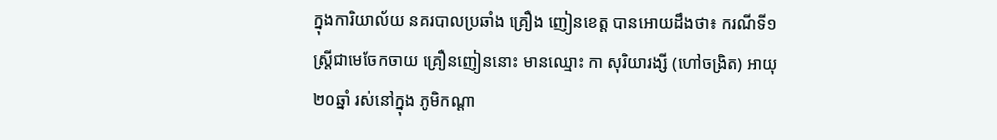ក្នុងការិយាល័យ នគរបាលប្រឆាំង គ្រឿង ញៀនខេត្ត បានអោយដឹងថា៖ ករណីទី១ ស្រ្តីជាមេចែកចាយ គ្រឿនញៀននោះ មានឈ្មោះ កា សុរិយារង្សី (ហៅចង្រិត) អាយុ ២០ឆ្នាំ រស់នៅក្នុង ភូមិកណ្តា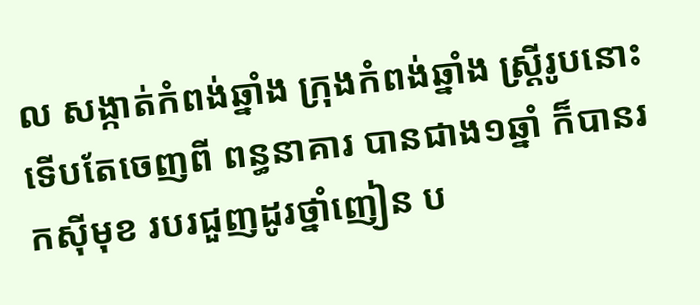ល សង្កាត់កំពង់ឆ្នាំង ក្រុងកំពង់ឆ្នាំង ស្ត្រីរូបនោះទើបតែចេញពី ពន្ធនាគារ បានជាង១ឆ្នាំ ក៏បានរកស៊ីមុខ របរជួញដូរថ្នាំញៀន ប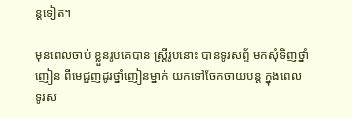ន្តទៀត។

មុនពេលចាប់ ខ្លួនរូបគេបាន ស្រ្តីរូបនោះ បានទូរសព្ទ័ មកសុំទិញថ្នាំញៀន ពីមេជួញដូរថ្នាំញៀនម្នាក់ យកទៅចែកចាយបន្ត ក្នុងពេល ទូរស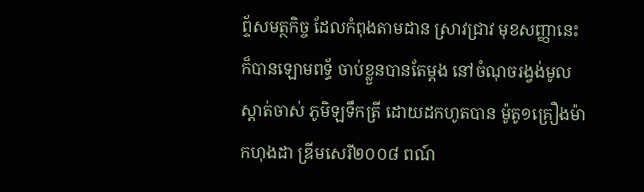ព្ទ័សមត្ថកិច្ច ដែលកំពុងតាមដាន ស្រាវជ្រាវ មុខសញ្ញានេះ ក៏បានឡោមពទ្ធ័ ចាប់ខ្លួនបានតែម្តង នៅចំណុចរង្វង់មូល ស្តាត់ចាស់ ភូមិឡទឹកត្រី ដោយដកហូតបាន ម៉ូតូ១គ្រឿងម៉ាកហុងដា ឌ្រីមសេរី២០០៨ ពណ៍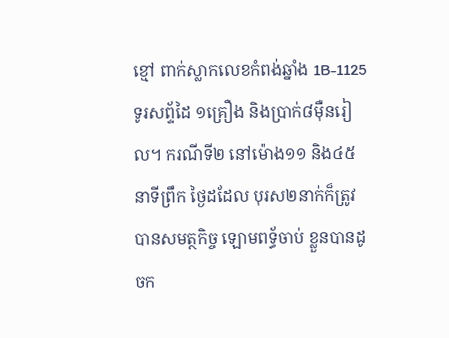ខ្មៅ ពាក់ស្លាកលេខកំពង់ឆ្នាំង 1B-1125 ទូរសព្ទ័ដៃ ១គ្រឿង និងប្រាក់៨ម៉ឺនរៀល។ ករណីទី២ នៅម៉ោង១១ និង៤៥នាទីព្រឹក ថ្ងៃដដែល បុរស២នាក់ក៏ត្រូវ បានសមត្ថកិច្ច ឡោមពទ្ធ័ចាប់ ខ្លួនបានដូចក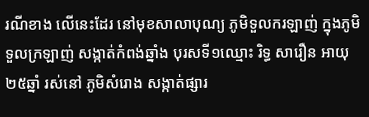រណីខាង លើនេះដែរ នៅមុខសាលាបុណ្យ ភូមិទួលករឡាញ់ ក្នុងភូមិទួលក្រឡាញ់ សង្កាត់កំពង់ឆ្នាំង បុរសទី១ឈ្មោះ រិទ្ធ សារឿន អាយុ២៥ឆ្នាំ រស់នៅ ភូមិសំរោង សង្កាត់ផ្សារ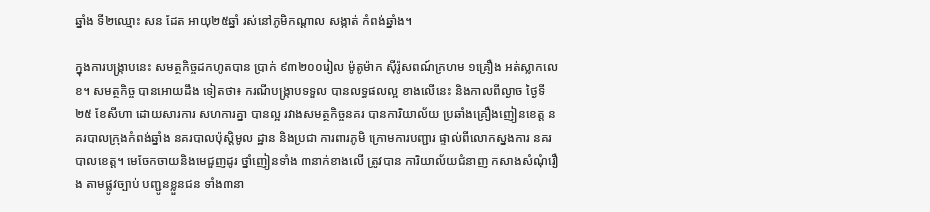ឆ្នាំង ទី២ឈ្មោះ សន ដែត អាយុ២៥ឆ្នាំ រស់នៅភូមិកណ្តាល សង្កាត់ កំពង់ឆ្នាំង។

ក្នុងការបង្ក្រាបនេះ សមត្ថកិច្ចដកហូតបាន ប្រាក់ ៩៣២០០រៀល ម៉ូតូម៉ាក ស៊ីរ៉ូសពណ៍ក្រហម ១គ្រឿង អត់ស្លាកលេខ។ សមត្ថកិច្ច បានអោយដឹង ទៀតថា៖ ករណីបង្ក្រាបទទួល បានលទ្ធផលល្អ ខាងលើនេះ និងកាលពីល្ងាច ថ្ងៃទី២៥ ខែសីហា ដោយសារការ សហការគ្នា បានល្អ រវាងសមត្ថកិច្ចនគរ បានការិយាល័យ ប្រឆាំងគ្រឿងញៀនខេត្ត នគរបាលក្រុងកំពង់ឆ្នាំង នគរបាលប៉ុស្តិមូល ដ្ឋាន និងប្រជា ការពារភូមិ ក្រោមការបញ្ជារ ផ្ទាល់ពីលោកស្នងការ នគរបាលខេត្ត។ មេចែកចាយនិងមេជួញដូរ ថ្នាំញៀនទាំង ៣នាក់ខាងលើ ត្រូវបាន ការិយាល័យជំនាញ កសាងសំណុំរឿង តាមផ្លូវច្បាប់ បញ្ជូនខ្លួនជន ទាំង៣នា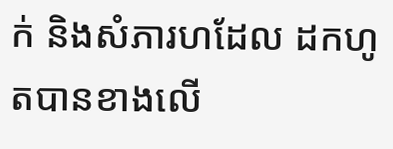ក់ និងសំភារហដែល ដកហូតបានខាងលើ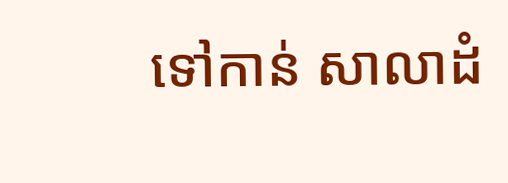ទៅកាន់ សាលាដំ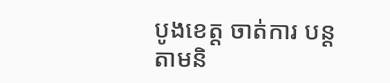បូងខេត្ត ចាត់ការ បន្តតាមនិ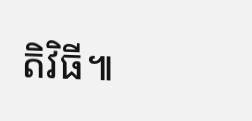តិវិធី៕